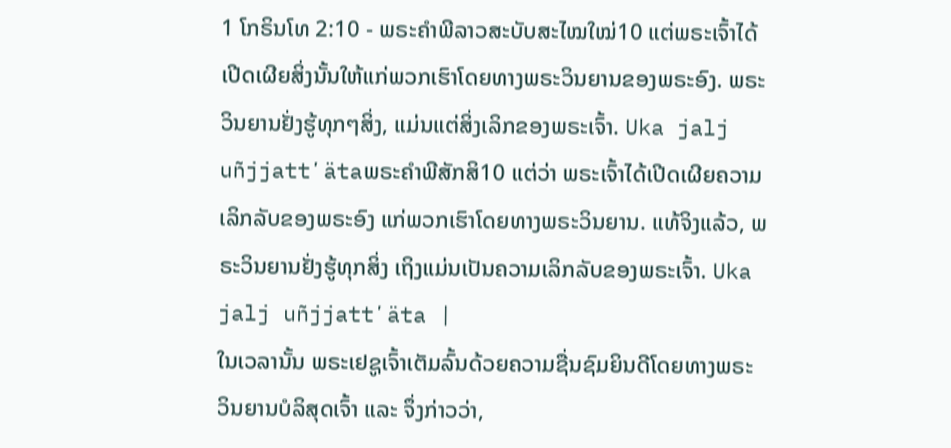1 ໂກຣິນໂທ 2:10 - ພຣະຄຳພີລາວສະບັບສະໄໝໃໝ່10 ແຕ່ພຣະເຈົ້າໄດ້ເປີດເຜີຍສິ່ງນັ້ນໃຫ້ແກ່ພວກເຮົາໂດຍທາງພຣະວິນຍານຂອງພຣະອົງ. ພຣະວິນຍານຢັ່ງຮູ້ທຸກໆສິ່ງ, ແມ່ນແຕ່ສິ່ງເລິກຂອງພຣະເຈົ້າ. Uka jalj uñjjattʼätaພຣະຄຳພີສັກສິ10 ແຕ່ວ່າ ພຣະເຈົ້າໄດ້ເປີດເຜີຍຄວາມເລິກລັບຂອງພຣະອົງ ແກ່ພວກເຮົາໂດຍທາງພຣະວິນຍານ. ແທ້ຈິງແລ້ວ, ພຣະວິນຍານຢັ່ງຮູ້ທຸກສິ່ງ ເຖິງແມ່ນເປັນຄວາມເລິກລັບຂອງພຣະເຈົ້າ. Uka jalj uñjjattʼäta |
ໃນເວລານັ້ນ ພຣະເຢຊູເຈົ້າເຕັມລົ້ນດ້ວຍຄວາມຊື່ນຊົມຍິນດີໂດຍທາງພຣະວິນຍານບໍລິສຸດເຈົ້າ ແລະ ຈຶ່ງກ່າວວ່າ,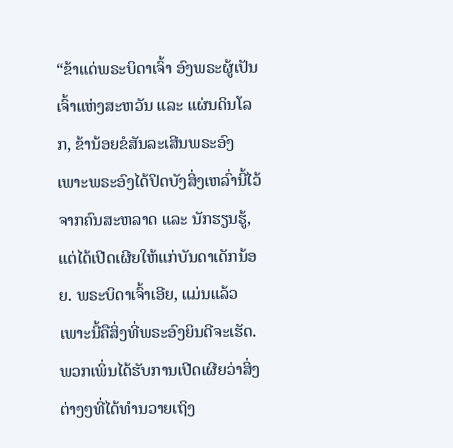“ຂ້າແດ່ພຣະບິດາເຈົ້າ ອົງພຣະຜູ້ເປັນເຈົ້າແຫ່ງສະຫວັນ ແລະ ແຜ່ນດິນໂລກ, ຂ້ານ້ອຍຂໍສັນລະເສີນພຣະອົງ ເພາະພຣະອົງໄດ້ປິດບັງສິ່ງເຫລົ່ານີ້ໄວ້ຈາກຄົນສະຫລາດ ແລະ ນັກຮຽນຮູ້, ແຕ່ໄດ້ເປີດເຜີຍໃຫ້ແກ່ບັນດາເດັກນ້ອຍ. ພຣະບິດາເຈົ້າເອີຍ, ແມ່ນແລ້ວ ເພາະນີ້ຄືສິ່ງທີ່ພຣະອົງຍິນດີຈະເຮັດ.
ພວກເພິ່ນໄດ້ຮັບການເປີດເຜີຍວ່າສິ່ງຕ່າງໆທີ່ໄດ້ທຳນວາຍເຖິງ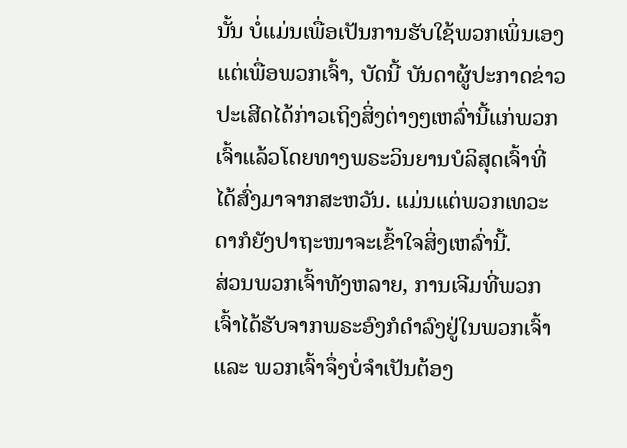ນັ້ນ ບໍ່ແມ່ນເພື່ອເປັນການຮັບໃຊ້ພວກເພິ່ນເອງແຕ່ເພື່ອພວກເຈົ້າ, ບັດນີ້ ບັນດາຜູ້ປະກາດຂ່າວປະເສີດໄດ້ກ່າວເຖິງສິ່ງຕ່າງໆເຫລົ່ານີ້ແກ່ພວກເຈົ້າແລ້ວໂດຍທາງພຣະວິນຍານບໍລິສຸດເຈົ້າທີ່ໄດ້ສົ່ງມາຈາກສະຫວັນ. ແມ່ນແຕ່ພວກເທວະດາກໍຍັງປາຖະໜາຈະເຂົ້າໃຈສິ່ງເຫລົ່ານີ້.
ສ່ວນພວກເຈົ້າທັງຫລາຍ, ການເຈີມທີ່ພວກເຈົ້າໄດ້ຮັບຈາກພຣະອົງກໍດຳລົງຢູ່ໃນພວກເຈົ້າ ແລະ ພວກເຈົ້າຈຶ່ງບໍ່ຈຳເປັນຕ້ອງ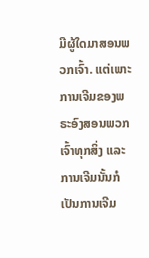ມີຜູ້ໃດມາສອນພວກເຈົ້າ. ແຕ່ເພາະການເຈີມຂອງພຣະອົງສອນພວກເຈົ້າທຸກສິ່ງ ແລະ ການເຈີມນັ້ນກໍເປັນການເຈີມ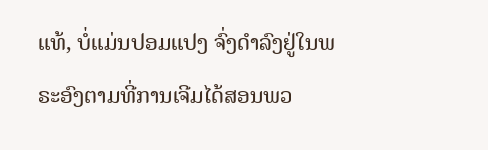ແທ້, ບໍ່ແມ່ນປອມແປງ ຈົ່ງດຳລົງຢູ່ໃນພຣະອົງຕາມທີ່ການເຈີມໄດ້ສອນພວ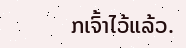ກເຈົ້າໄວ້ແລ້ວ.